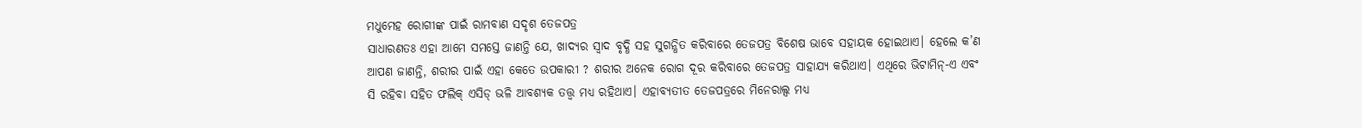ମଧୁମେହ ରୋଗୀଙ୍କ ପାଇଁ ରାମବାଣ ସଦୃଶ ତେଜପତ୍ର
ସାଧାରଣତଃ ଏହା ଆମେ ସମସ୍ତେ ଜାଣନ୍ତି ଯେ, ଖାଦ୍ୟର ସ୍ବାଦ ବୃଦ୍ଧି ସହ ସୁଗନ୍ଧିତ କରିବାରେ ତେଜପତ୍ର ବିଶେଷ ଭାବେ ସହାୟକ ହୋଇଥାଏ। ହେଲେ କ’ଣ ଆପଣ ଜାଣନ୍ତି, ଶରୀର ପାଇଁ ଏହା କେତେ ଉପକାରୀ ? ଶରୀର ଅନେକ ରୋଗ ଦୂର କରିବାରେ ତେଜପତ୍ର ସାହାଯ୍ୟ କରିଥାଏ। ଏଥିରେ ଭିଟାମିନ୍-ଏ ଏବଂ ସି ରହିବା ସହିତ ଫଲିକ୍ ଏସିଡ୍ ଭଳି ଆବଶ୍ୟକ ତତ୍ତ୍ୱ ମଧ୍ୟ ରହିଥାଏ। ଏହାବ୍ୟତୀତ ତେଜପତ୍ରରେ ମିନେରାଲ୍ସ ମଧ୍ୟ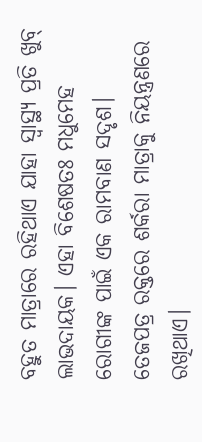ବହୁତ ମାତ୍ରାରେ ରହିଥାଏ ଯାହା ସ୍ବାସ୍ଥ୍ୟ ପ୍ରତି ଖୁବ୍ ଲାଭଦାୟକ। ଏହା ବିଶେଷତଃ ମଧୁମେହ ରୋଗୀଙ୍କ ପାଇଁ ଏକ ରାମବାଣ ସଦୃଶ। ତେଜପତ୍ର ରକ୍ତରେ ଶର୍କରା ମାତ୍ରାକୁ ନିୟନ୍ତ୍ରଣରେ ରଖିଥାଏ।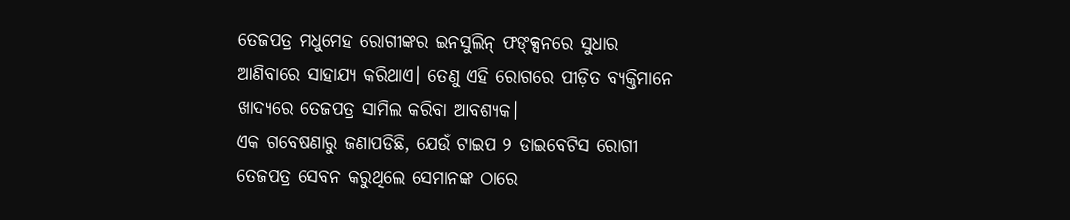ତେଜପତ୍ର ମଧୁମେହ ରୋଗୀଙ୍କର ଇନସୁଲିନ୍ ଫଙ୍କ୍ସନରେ ସୁଧାର ଆଣିବାରେ ସାହାଯ୍ୟ କରିଥାଏ। ତେଣୁ ଏହି ରୋଗରେ ପୀଡ଼ିତ ବ୍ୟକ୍ତିମାନେ ଖାଦ୍ୟରେ ତେଜପତ୍ର ସାମିଲ କରିବା ଆବଶ୍ୟକ।
ଏକ ଗବେଷଣାରୁ ଜଣାପଡିଛି, ଯେଉଁ ଟାଇପ ୨ ଡାଇବେଟିସ ରୋଗୀ ତେଜପତ୍ର ସେବନ କରୁଥିଲେ ସେମାନଙ୍କ ଠାରେ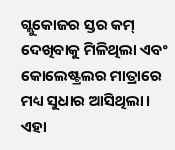ଗ୍ଲୁକୋଜର ସ୍ତର କମ୍ ଦେଖିବାକୁ ମିଳିଥିଲା ଏବଂ କୋଲେଷ୍ଟ୍ରଲର ମାତ୍ରାରେ ମଧ୍ୟ ସୁଧାର ଆସିଥିଲା।
ଏହା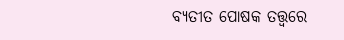ବ୍ୟତୀତ ପୋଷକ ତତ୍ତ୍ୱରେ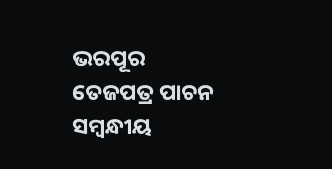ଭରପୂର ତେଜପତ୍ର ପାଚନ ସମ୍ବନ୍ଧୀୟ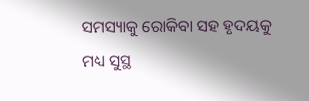ସମସ୍ୟାକୁ ରୋକିବା ସହ ହୃଦୟକୁ ମଧ୍ୟ ସୁସ୍ଥ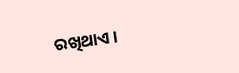ରଖିଥାଏ।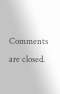Comments are closed.